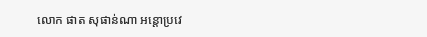លោក ផាត សុផាន់ណា អន្តោប្រវេ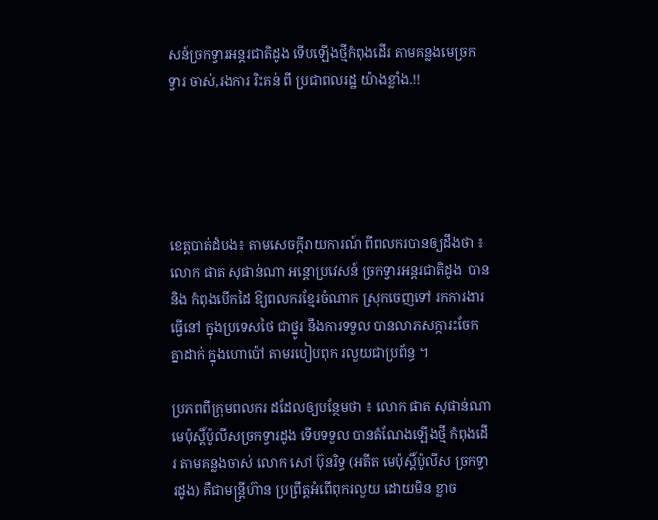សន៍ច្រកទ្វារអន្តរជាតិដូង ទើបឡើងថ្មីកំពុងដើរ តាមគន្លងមេច្រកទ្វារ ចាស់,រងការ រិះគន់ ពី ប្រជាពលរដ្ឋ យ៉ាងខ្លាំង.!!





ខេត្តបាត់ដំបង៖ តាមសេចក្តីរាយការណ៍ ពីពលករបានឲ្យដឹងថា ៖ លោក ផាត សុផាន់ណា អន្តោប្រវេសន៍ ច្រកទ្វារអន្តរជាតិដូង  បាននិង កំពុងបើកដៃ ឱ្យពលករខ្មែរចំណាក ស្រុកចេញទៅ រកការងារធ្វើនៅ ក្នុងប្រទេសថៃ ជាថ្នូរ នឹងការទទួល បានលាភសក្ការះចែកគ្នាដាក់ ក្នុងហោប៉ៅ តាមរបៀបពុក រលួយជាប្រព័ន្ធ ។

ប្រភពពីក្រុមពលករ ដដែលឲ្យបន្ថែមថា ៖ លោក ផាត សុផាន់ណា មេប៉ុស្តិ៍ប៉ូលីសច្រកទ្វារដូង ទើបទទួល បានតំណែងឡើងថ្មី កំពុងដើរ តាមគន្លងចាស់ លោក សៅ ប៊ុនរិទ្ធ (អតីត មេប៉ុស្តិ៍ប៉ូលីស ច្រកទ្វារដូង) គឺជាមន្ត្រីហ៊ាន ប្រព្រឹត្តអំពើពុករលួយ ដោយមិន ខ្លាច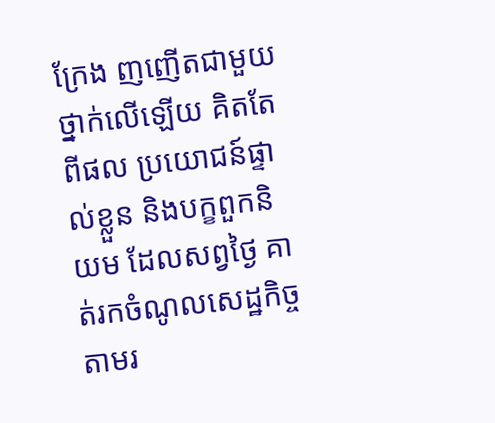ក្រែង ញញើតជាមួយ ថ្នាក់លើឡើយ គិតតែពីផល ប្រយោជន៍ផ្ទាល់ខ្លួន និងបក្ខពួកនិយម ដែលសព្វថ្ងៃ គាត់រកចំណូលសេដ្ឋកិច្ច តាមរ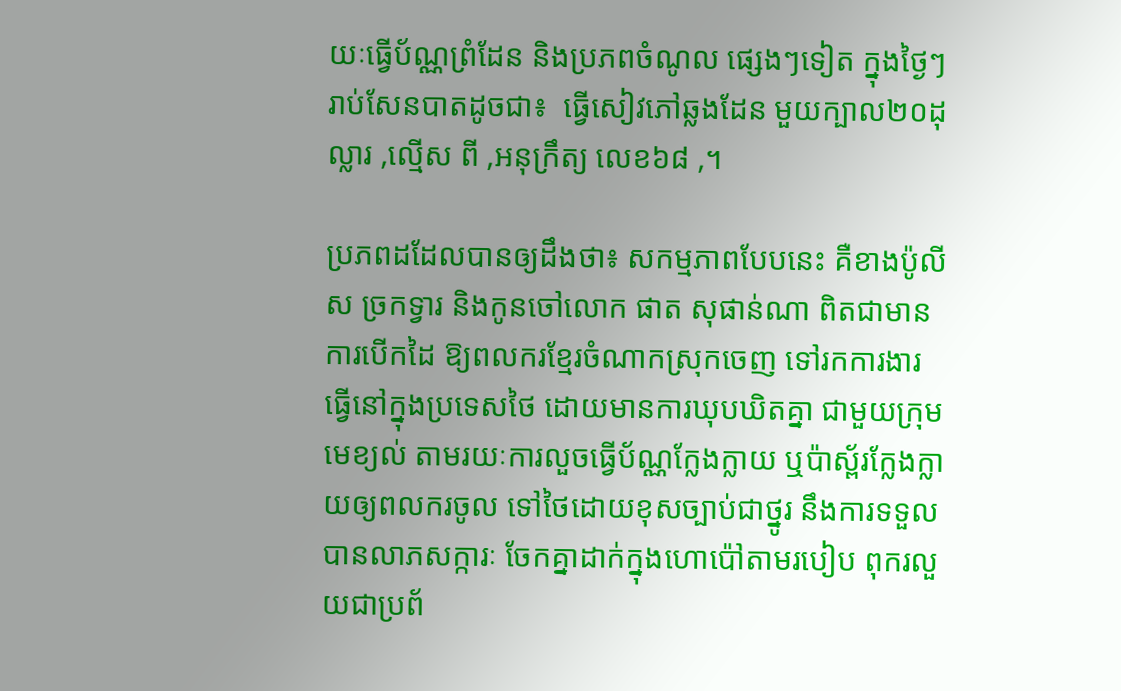យៈធ្វើប័ណ្ណព្រំដែន និងប្រភពចំណូល ផ្សេងៗទៀត ក្នុងថ្ងៃៗ រាប់សែនបាតដូចជា៖  ធ្វើសៀវភៅឆ្លងដែន មួយក្បាល២០ដុល្លារ ,ល្មើស ពី ,អនុក្រឹត្យ លេខ៦៨ ,។

ប្រភពដដែលបានឲ្យដឹងថា៖ សកម្មភាពបែបនេះ គឺខាងប៉ូលីស ច្រកទ្វារ និងកូនចៅលោក ផាត សុផាន់ណា ពិតជាមានការបើកដៃ ឱ្យពលករខ្មែរចំណាកស្រុកចេញ ទៅរកការងារ ធ្វើនៅក្នុងប្រទេសថៃ ដោយមានការឃុបឃិតគ្នា ជាមួយក្រុមមេខ្យល់ តាមរយៈការលួចធ្វើប័ណ្ណក្លែងក្លាយ ឬប៉ាស័្ពរក្លែងក្លាយឲ្យពលករចូល ទៅថៃដោយខុសច្បាប់ជាថ្នូរ នឹងការទទួលបានលាភសក្ការៈ ចែកគ្នាដាក់ក្នុងហោប៉ៅតាមរបៀប ពុករលួយជាប្រព័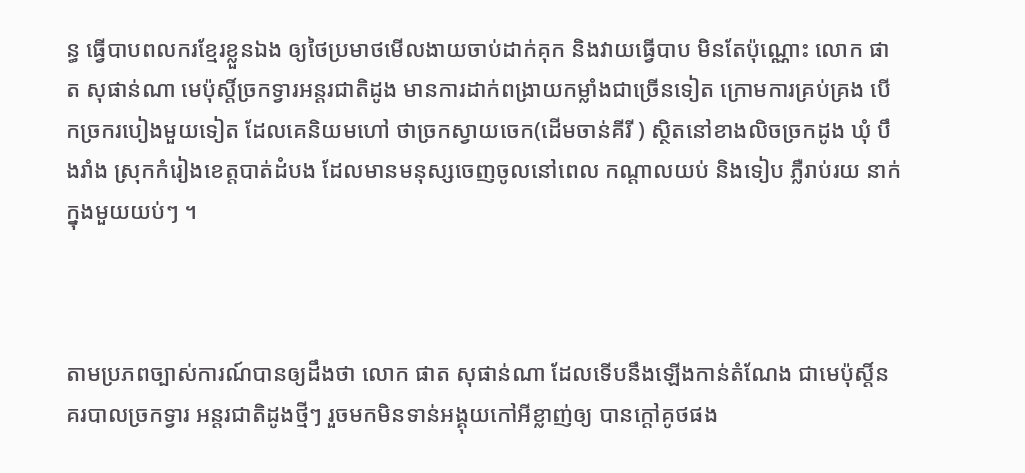ន្ធ ធ្វើបាបពលករខ្មែរខ្លួនឯង ឲ្យថៃប្រមាថមើលងាយចាប់ដាក់គុក និងវាយធ្វើបាប មិនតែប៉ុណ្ណោះ លោក ផាត សុផាន់ណា មេប៉ុស្តិ៍ច្រកទ្វារអន្តរជាតិដូង មានការដាក់ពង្រាយកម្លាំងជាច្រើនទៀត ក្រោមការគ្រប់គ្រង បើកច្រករបៀងមួយទៀត ដែលគេនិយមហៅ ថាច្រកស្វាយចេក(ដើមចាន់គីរី ) ស្ថិតនៅខាងលិចច្រកដូង ឃុំ បឹងរាំង ស្រុកកំរៀងខេត្តបាត់ដំបង ដែលមានមនុស្សចេញចូលនៅពេល កណ្តាលយប់ និងទៀប ភ្លឺរាប់រយ នាក់ក្នុងមួយយប់ៗ ។



តាមប្រភពច្បាស់ការណ៍បានឲ្យដឹងថា លោក ផាត សុផាន់ណា ដែលទើបនឹងឡើងកាន់តំណែង ជាមេប៉ុស្តិ៍នគរបាលច្រកទ្វារ អន្តរជាតិដូងថ្មីៗ រួចមកមិនទាន់អង្គុយកៅអីខ្លាញ់ឲ្យ បានក្តៅគូថផង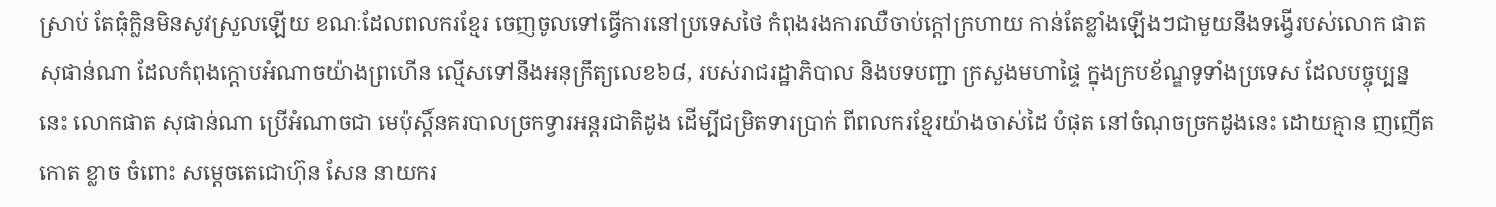ស្រាប់ តែធុំក្លិនមិនសូវស្រួលឡើយ ខណៈដែលពលករខ្មែរ ចេញចូលទៅធ្វើការនៅប្រទេសថៃ កំពុងរងការឈឺចាប់ក្តៅក្រហាយ កាន់តែខ្លាំងឡើងៗជាមួយនឹងទង្វើរបស់លោក ផាត សុផាន់ណា ដែលកំពុងក្តោបអំណាចយ៉ាងព្រហើន ល្មើសទៅនឹងអនុក្រឹត្យលេខ៦៨, របស់រាជរដ្ឋាភិបាល និងបទបញ្ជា ក្រសួងមហាផ្ទៃ ក្នុងក្របខ័ណ្ឌទូទាំងប្រទេស ដែលបច្ចុប្បន្ននេះ លោកផាត សុផាន់ណា ប្រើអំណាចជា មេប៉ុស្តិ៍នគរបាលច្រកទ្វារអន្តរជាតិដូង ដើម្បីជម្រិតទារប្រាក់ ពីពលករខ្មែរយ៉ាងចាស់ដៃ បំផុត នៅចំណុចច្រកដូងនេះ ដោយគ្មាន ញញើតកោត ខ្លាច ចំពោះ សម្តេចតេជោហ៊ុន សែន នាយករ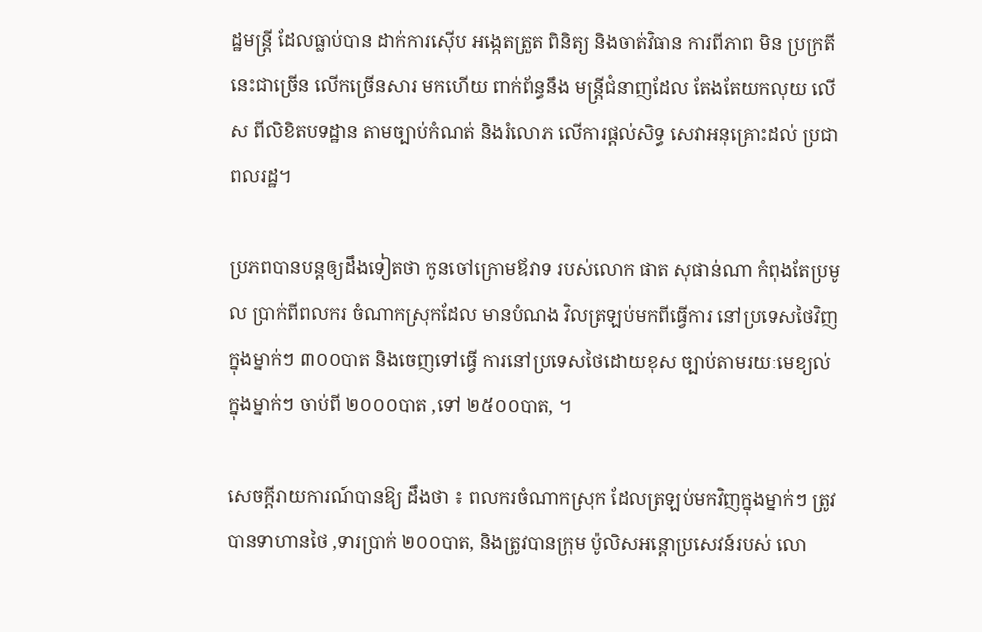ដ្ឋមន្ត្រី ដែលធ្លាប់បាន ដាក់ការស៊ើប អង្កេតត្រួត ពិនិត្យ និងចាត់វិធាន ការពីភាព មិន ប្រក្រតី នេះជាច្រើន លើកច្រើនសារ មកហើយ ពាក់ព័ន្ធនឹង មន្ត្រីជំនាញដែល តែងតែយកលុយ លើស ពីលិខិតបទដ្ឋាន តាមច្បាប់កំណត់ និងរំលោភ លើការផ្តល់សិទ្ធ សេវាអនុគ្រោះដល់ ប្រជាពលរដ្ឋ។

ប្រភពបានបន្តឲ្យដឹងទៀតថា កូនចៅក្រោមឪវាទ របស់លោក ផាត សុផាន់ណា កំពុងតែប្រមូល ប្រាក់ពីពលករ ចំណាកស្រុកដែល មានបំណង វិលត្រឡប់មកពីធ្វើការ នៅប្រទេសថៃវិញ ក្នុងម្នាក់ៗ ៣០០បាត និងចេញទៅធ្វើ ការនៅប្រទេសថៃដោយខុស ច្បាប់តាមរយៈមេខ្យល់ ក្នុងម្នាក់ៗ ចាប់ពី ២០០០បាត ,ទៅ ២៥០០បាត, ។

សេចក្តីរាយការណ៍បានឱ្យ ដឹងថា ៖ ពលករចំណាកស្រុក ដែលត្រឡប់មកវិញក្នុងម្នាក់ៗ ត្រូវបានទាហានថៃ ,ទារប្រាក់ ២០០បាត, និងត្រូវបានក្រុម ប៉ូលិសអន្តោប្រសេវន៍របស់ លោ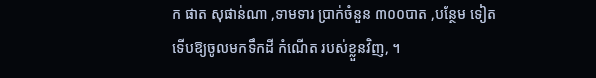ក ផាត សុផាន់ណា ,ទាមទារ ប្រាក់ចំនួន ៣០០បាត ,បន្ថែម ទៀត ទើបឱ្យចូលមកទឹកដី កំណើត របស់ខ្លួនវិញ, ។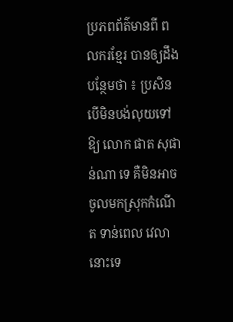ប្រភពព័ត៌មានពី ពលករខ្មែរ បានឲ្យដឹងបន្ថែមថា ៖ ប្រសិនបើមិនបង់លុយទៅឱ្យ លោក ផាត សុផាន់ណា ទេ គឺមិនអាច ចូលមកស្រុកកំណើត ទាន់ពេល វេលានោះទេ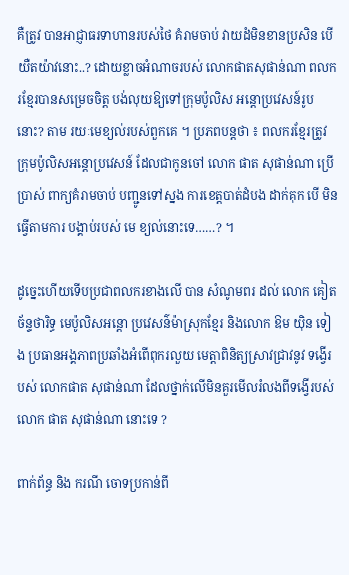គឺត្រូវ បានអាជ្ញាធរទាហានរបស់ថៃ គំរាមចាប់ វាយដំមិនខានប្រសិន បើយឺតយ៉ាវនោះ..? ដោយខ្លាចអំណាចរបស់ លោកផាតសុផាន់ណា ពលករខ្មែរបានសម្រេចចិត្ត បង់លុយឱ្យទៅក្រុមប៉ូលិស អន្តោប្រវេសន៍រូបនោះ? តាម រយៈមេខ្យល់របស់ពួកគេ ។ ប្រភពបន្តថា ៖ ពលករខ្មែរត្រូវ ក្រុមប៉ូលិសអន្តោប្រវេសន៍ ដែលជាកូនចៅ លោក ផាត សុផាន់ណា ប្រើប្រាស់ ពាក្យគំរាមចាប់ បញ្ជូនទៅស្នង ការខេត្តបាត់ដំបង ដាក់គុក បើ មិនធ្វើតាមការ បង្គាប់របស់ មេ ខ្យល់នោះទេ……? ។

ដូច្នេះហើយទើបប្រជាពលករខាងលើ បាន សំណូមពរ ដល់ លោក គៀត ច័ន្ទថារិទ្ធ មេប៉ូលិសអន្តោ ប្រវេសន៌ម៉ាស្រុកខ្មែរ និងលោក ឱម យ៉ិន ទៀង ប្រធានអង្គភាពប្រឆាំងអំពើពុករលួយ មេត្តាពិនិត្យស្រាវជ្រាវនូវ ទង្វើរបស់ លោកផាត សុផាន់ណា ដែលថ្នាក់លើមិនគួរមើលរំលងពីទង្វើរបស់ លោក ផាត សុផាន់ណា នោះទេ ?

ពាក់ព័ន្ធ និង ករណី ចោទប្រកាន់ពី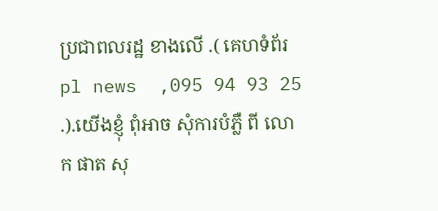ប្រជាពលរដ្ឋ ខាងលើ .( គេហទំព័រ   pl news  ,095 94 93 25 .).យើងខ្ញុំ ពុំអាច សុំការបំភ្លឺ ពី លោក ផាត សុ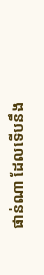ផាន់ណា ដែលទើបនឹង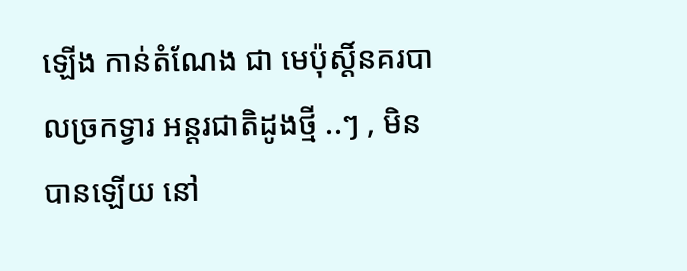ឡើង កាន់តំណែង ជា មេប៉ុស្តិ៍នគរបាលច្រកទ្វារ អន្តរជាតិដូងថ្មី ..ៗ , មិន បានឡើយ នៅ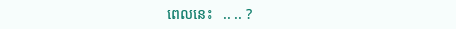ពេលនេះ   .. .. ?